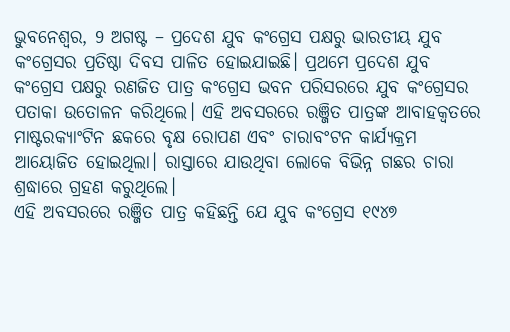ଭୁବନେଶ୍ୱର, 9 ଅଗଷ୍ଟ – ପ୍ରଦେଶ ଯୁବ କଂଗ୍ରେସ ପକ୍ଷରୁ ଭାରତୀୟ ଯୁବ କଂଗ୍ରେସର ପ୍ରତିଷ୍ଠା ଦିବସ ପାଳିତ ହୋଇଯାଇଛି। ପ୍ରଥମେ ପ୍ରଦେଶ ଯୁବ କଂଗ୍ରେସ ପକ୍ଷରୁ ରଣଜିତ ପାତ୍ର କଂଗ୍ରେସ ଭବନ ପରିସରରେ ଯୁବ କଂଗ୍ରେସର ପତାକା ଉତୋଳନ କରିଥିଲେ। ଏହି ଅବସରରେ ରଞ୍ଜିତ ପାତ୍ରଙ୍କ ଆବାହକ୍ୱତରେ ମାଷ୍ଟରକ୍ୟାଂଟିନ ଛକରେ ବୃକ୍ଷ ରୋପଣ ଏବଂ ଚାରାବଂଟନ କାର୍ଯ୍ୟକ୍ରମ ଆୟୋଜିତ ହୋଇଥିଲା। ରାସ୍ତାରେ ଯାଉଥିବା ଲୋକେ ବିଭିନ୍ନ ଗଛର ଚାରା ଶ୍ରଦ୍ଧାରେ ଗ୍ରହଣ କରୁଥିଲେ।
ଏହି ଅବସରରେ ରଞ୍ଜିତ ପାତ୍ର କହିଛନ୍ତି ଯେ ଯୁବ କଂଗ୍ରେସ ୧୯୪୭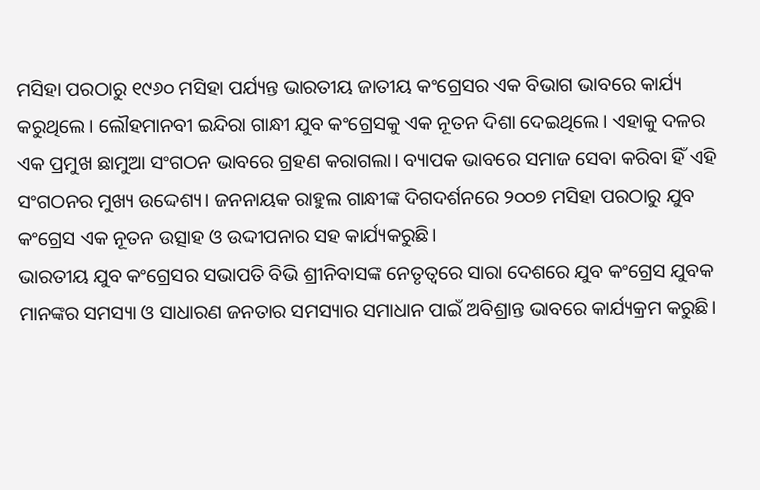ମସିହା ପରଠାରୁ ୧୯୬୦ ମସିହା ପର୍ଯ୍ୟନ୍ତ ଭାରତୀୟ ଜାତୀୟ କଂଗ୍ରେସର ଏକ ବିଭାଗ ଭାବରେ କାର୍ଯ୍ୟ କରୁଥିଲେ। ଲୌହମାନବୀ ଇନ୍ଦିରା ଗାନ୍ଧୀ ଯୁବ କଂଗ୍ରେସକୁ ଏକ ନୂତନ ଦିଶା ଦେଇଥିଲେ। ଏହାକୁ ଦଳର ଏକ ପ୍ରମୁଖ ଛାମୁଆ ସଂଗଠନ ଭାବରେ ଗ୍ରହଣ କରାଗଲା। ବ୍ୟାପକ ଭାବରେ ସମାଜ ସେବା କରିବା ହିଁ ଏହି ସଂଗଠନର ମୁଖ୍ୟ ଉଦ୍ଦେଶ୍ୟ। ଜନନାୟକ ରାହୁଲ ଗାନ୍ଧୀଙ୍କ ଦିଗଦର୍ଶନରେ ୨୦୦୭ ମସିହା ପରଠାରୁ ଯୁବ କଂଗ୍ରେସ ଏକ ନୂତନ ଉତ୍ସାହ ଓ ଉଦ୍ଦୀପନାର ସହ କାର୍ଯ୍ୟକରୁଛି।
ଭାରତୀୟ ଯୁବ କଂଗ୍ରେସର ସଭାପତି ବିଭି ଶ୍ରୀନିବାସଙ୍କ ନେତୃତ୍ୱରେ ସାରା ଦେଶରେ ଯୁବ କଂଗ୍ରେସ ଯୁବକ ମାନଙ୍କର ସମସ୍ୟା ଓ ସାଧାରଣ ଜନତାର ସମସ୍ୟାର ସମାଧାନ ପାଇଁ ଅବିଶ୍ରାନ୍ତ ଭାବରେ କାର୍ଯ୍ୟକ୍ରମ କରୁଛି।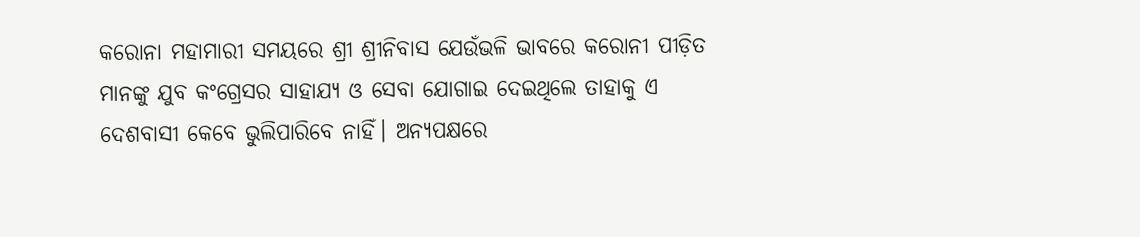କରୋନା ମହାମାରୀ ସମୟରେ ଶ୍ରୀ ଶ୍ରୀନିବାସ ଯେଉଁଭଳି ଭାବରେ କରୋନୀ ପୀଡ଼ିତ ମାନଙ୍କୁ ଯୁବ କଂଗ୍ରେସର ସାହାଯ୍ୟ ଓ ସେବା ଯୋଗାଇ ଦେଇଥିଲେ ତାହାକୁ ଏ ଦେଶବାସୀ କେବେ ଭୁଲିପାରିବେ ନାହିଁ। ଅନ୍ୟପକ୍ଷରେ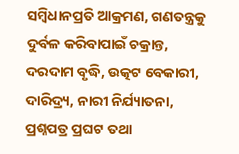ସମ୍ବିଧାନପ୍ରତି ଆକ୍ରମଣ, ଗଣତନ୍ତ୍ରକୁ ଦୁର୍ବଳ କରିବାପାଇଁ ଚକ୍ରାନ୍ତ, ଦରଦାମ ବୃଦ୍ଧି, ଉତ୍କଟ ବେକାରୀ, ଦାରିଦ୍ର୍ୟ, ନାରୀ ନିର୍ଯ୍ୟାତନା, ପ୍ରଶ୍ନପତ୍ର ପ୍ରଘଟ ତଥା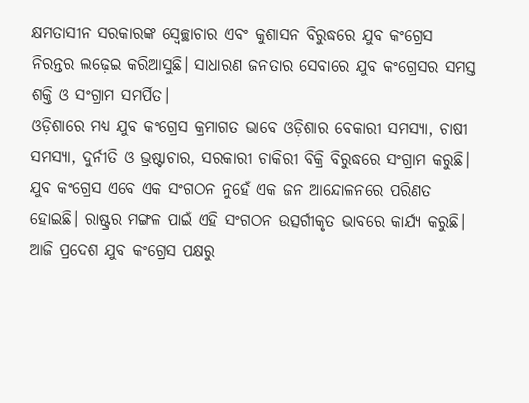କ୍ଷମତାସୀନ ସରକାରଙ୍କ ସ୍ୱେଚ୍ଛାଚାର ଏବଂ କୁଶାସନ ବିରୁଦ୍ଧରେ ଯୁବ କଂଗ୍ରେସ ନିରନ୍ତର ଲଢ଼େଇ କରିଆସୁଛି। ସାଧାରଣ ଜନତାର ସେବାରେ ଯୁବ କଂଗ୍ରେସର ସମସ୍ତ ଶକ୍ତି ଓ ସଂଗ୍ରାମ ସମର୍ପିତ।
ଓଡ଼ିଶାରେ ମଧ୍ୟ ଯୁବ କଂଗ୍ରେସ କ୍ରମାଗତ ଭାବେ ଓଡ଼ିଶାର ବେକାରୀ ସମସ୍ୟା, ଚାଷୀ ସମସ୍ୟା, ଦୁର୍ନୀତି ଓ ଭ୍ରଷ୍ଟାଚାର, ସରକାରୀ ଚାକିରୀ ବିକ୍ରି ବିରୁଦ୍ଧରେ ସଂଗ୍ରାମ କରୁଛି। ଯୁବ କଂଗ୍ରେସ ଏବେ ଏକ ସଂଗଠନ ନୁହେଁ ଏକ ଜନ ଆନ୍ଦୋଳନରେ ପରିଣତ ହୋଇଛି। ରାଷ୍ଟ୍ରର ମଙ୍ଗଳ ପାଇଁ ଏହି ସଂଗଠନ ଉତ୍ସର୍ଗୀକୃତ ଭାବରେ କାର୍ଯ୍ୟ କରୁଛି। ଆଜି ପ୍ରଦେଶ ଯୁବ କଂଗ୍ରେସ ପକ୍ଷରୁ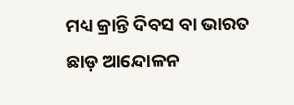ମଧ୍ୟ କ୍ରାନ୍ତି ଦିବସ ବା ଭାରତ ଛାଡ଼ ଆନ୍ଦୋଳନ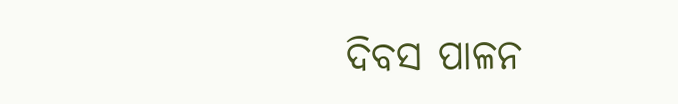ଦିବସ ପାଳନ